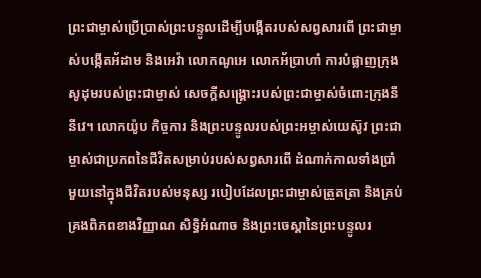ព្រះជាម្ចាស់ប្រើប្រាស់ព្រះបន្ទូលដើម្បីបង្កើតរបស់សព្វសារពើ ព្រះជាម្ចាស់បង្កើតអ័ដាម និងអេវ៉ា លោកណូអេ លោកអ័ប្រាហាំ ការបំផ្លាញក្រុងសូដុមរបស់ព្រះជាម្ចាស់ សេចក្តីសង្រ្គោះរបស់ព្រះជាម្ចាស់ចំពោះក្រុងនីនីវេ។ លោកយ៉ូប កិច្ចការ និងព្រះបន្ទូលរបស់ព្រះអម្ចាស់យេស៊ូវ ព្រះជាម្ចាស់ជាប្រភពនៃជីវិតសម្រាប់របស់សព្វសារពើ ដំណាក់កាលទាំងប្រាំមួយនៅក្នុងជីវិតរបស់មនុស្ស របៀបដែលព្រះជាម្ចាស់ត្រួតត្រា និងគ្រប់គ្រងពិភពខាងវិញ្ញាណ សិទ្ធិអំណាច និងព្រះចេស្ដានៃព្រះបន្ទូលរ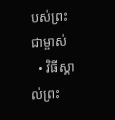បស់ព្រះជាម្ចាស់
  • វិធីស្គាល់ព្រះ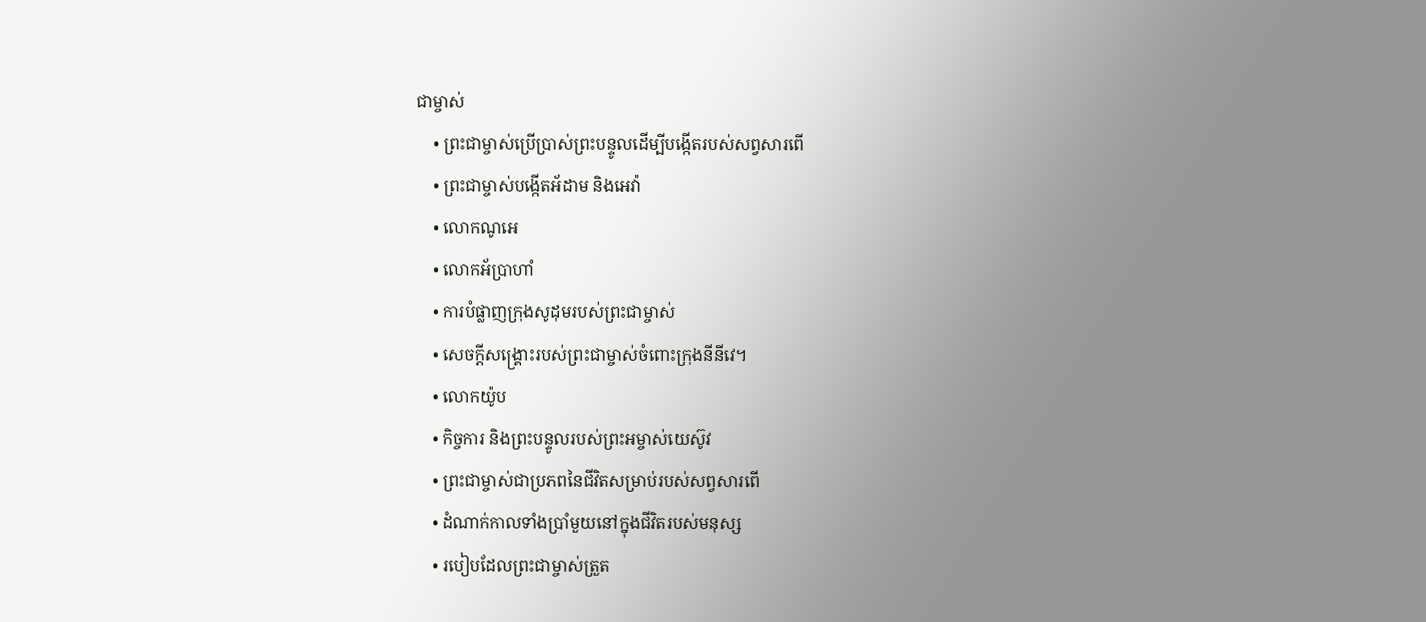ជាម្ចាស់
    • ព្រះជាម្ចាស់ប្រើប្រាស់ព្រះបន្ទូលដើម្បីបង្កើតរបស់សព្វសារពើ
    • ព្រះជាម្ចាស់បង្កើតអ័ដាម និងអេវ៉ា
    • លោកណូអេ
    • លោកអ័ប្រាហាំ
    • ការបំផ្លាញក្រុងសូដុមរបស់ព្រះជាម្ចាស់
    • សេចក្តីសង្រ្គោះរបស់ព្រះជាម្ចាស់ចំពោះក្រុងនីនីវេ។
    • លោកយ៉ូប
    • កិច្ចការ និងព្រះបន្ទូលរបស់ព្រះអម្ចាស់យេស៊ូវ
    • ព្រះជាម្ចាស់ជាប្រភពនៃជីវិតសម្រាប់របស់សព្វសារពើ
    • ដំណាក់កាលទាំងប្រាំមួយនៅក្នុងជីវិតរបស់មនុស្ស
    • របៀបដែលព្រះជាម្ចាស់ត្រួត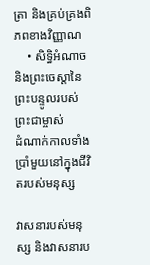ត្រា និងគ្រប់គ្រងពិភពខាងវិញ្ញាណ
    • សិទ្ធិអំណាច និងព្រះចេស្ដានៃព្រះបន្ទូលរបស់ព្រះជាម្ចាស់
ដំណាក់កាលទាំងប្រាំមួយនៅក្នុងជីវិតរបស់មនុស្ស

វាសនារបស់មនុស្ស និងវាសនារប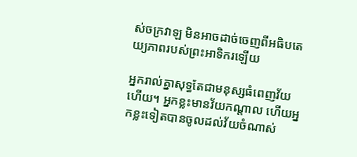ស់ចក្រវាឡ មិនអាចដាច់ចេញពីអធិបតេយ្យភាពរបស់ព្រះអាទិករឡើយ

អ្នករាល់គ្នាសុទ្ធតែជាមនុស្សធំពេញវ័យហើយ។ អ្នកខ្លះមានវ័យកណ្ដាល ហើយអ្នកខ្លះទៀតបានចូលដល់វ័យចំណាស់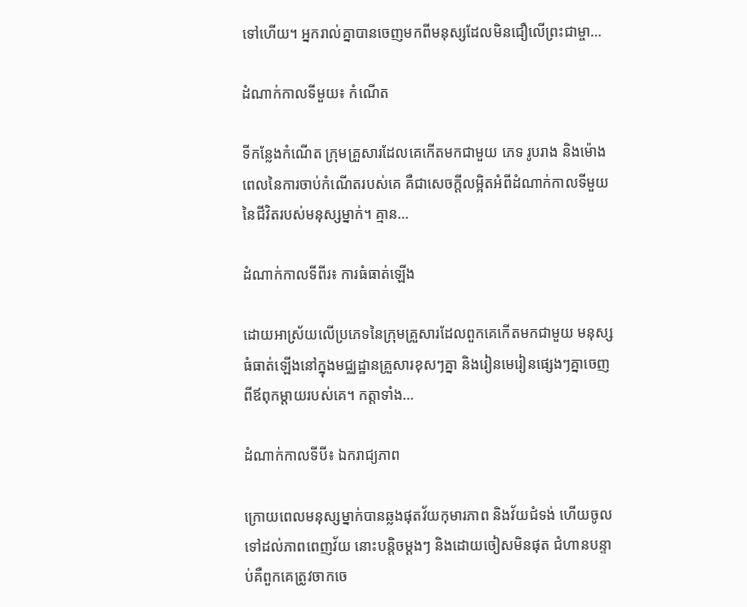ទៅហើយ។ អ្នករាល់គ្នាបានចេញមកពីមនុស្សដែលមិនជឿលើព្រះជាម្ចា…

ដំណាក់កាលទីមួយ៖ កំណើត

ទីកន្លែងកំណើត ក្រុមគ្រួសារដែលគេកើតមកជាមួយ ភេទ រូបរាង និងម៉ោងពេលនៃការចាប់កំណើតរបស់គេ គឺជាសេចក្តីលម្អិតអំពីដំណាក់កាលទីមួយនៃជីវិតរបស់មនុស្សម្នាក់។ គ្មាន…

ដំណាក់កាលទីពីរ៖ ការធំធាត់ឡើង

ដោយអាស្រ័យលើប្រភេទនៃក្រុមគ្រួសារដែលពួកគេកើតមកជាមួយ មនុស្សធំធាត់ឡើងនៅក្នុងមជ្ឈដ្ឋានគ្រួសារខុសៗគ្នា និងរៀនមេរៀនផ្សេងៗគ្នាចេញពីឪពុកម្ដាយរបស់គេ។ កត្តាទាំង…

ដំណាក់កាលទីបី៖ ឯករាជ្យភាព

ក្រោយពេលមនុស្សម្នាក់បានឆ្លងផុតវ័យកុមារភាព និងវ័យជំទង់ ហើយចូលទៅដល់ភាពពេញវ័យ នោះបន្ដិចម្ដងៗ និងដោយចៀសមិនផុត ជំហានបន្ទាប់គឺពួកគេត្រូវចាកចេ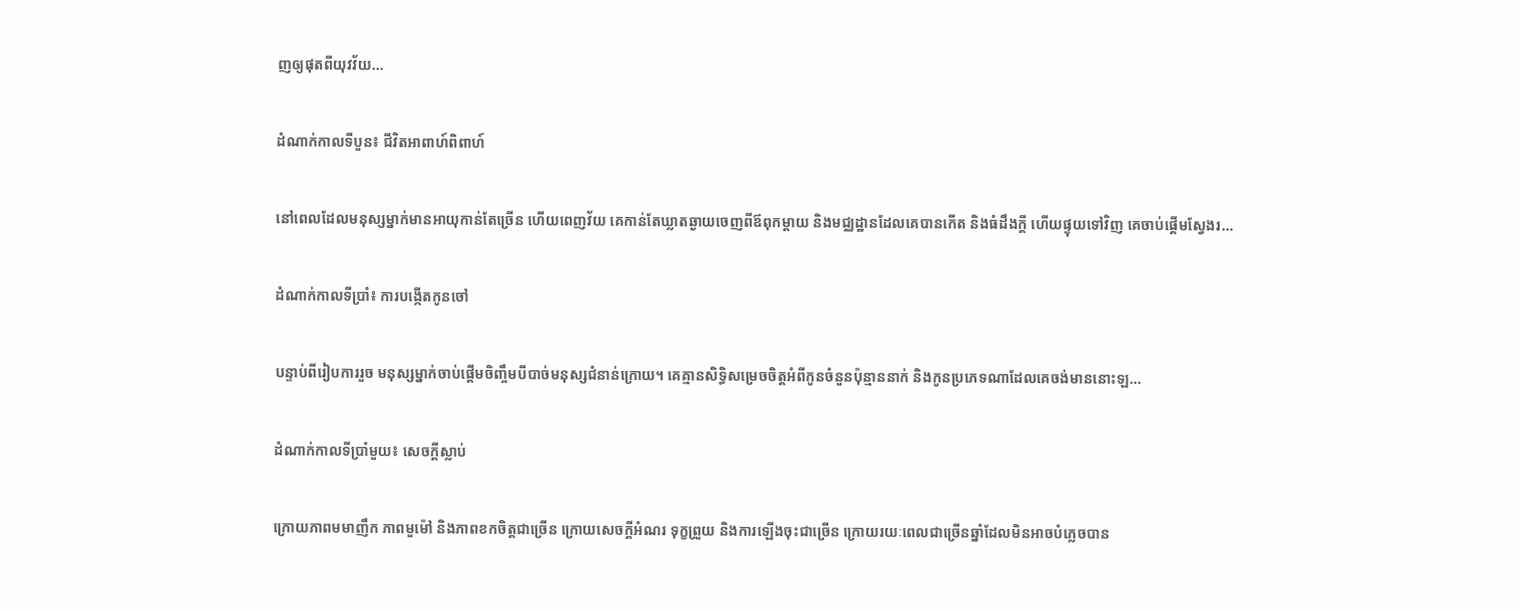ញឲ្យផុតពីយុវវ័យ…

ដំណាក់កាលទីបួន៖ ជីវិតអាពាហ៍ពិពាហ៍

នៅពេលដែលមនុស្សម្នាក់មានអាយុកាន់តែច្រើន ហើយពេញវ័យ គេកាន់តែឃ្លាតឆ្ងាយចេញពីឪពុកម្ដាយ និងមជ្ឈដ្ឋានដែលគេបានកើត និងធំដឹងក្ដី ហើយផ្ទុយទៅវិញ គេចាប់ផ្ដើមស្វែងរ…

ដំណាក់កាលទីប្រាំ៖ ការបង្កើតកូនចៅ

បន្ទាប់ពីរៀបការរួច មនុស្សម្នាក់ចាប់ផ្ដើមចិញ្ចឹមបីបាច់មនុស្សជំនាន់ក្រោយ។ គេគ្មានសិទ្ធិសម្រេចចិត្តអំពីកូនចំនួនប៉ុន្មាននាក់ និងកូនប្រភេទណាដែលគេចង់មាននោះឡ…

ដំណាក់កាលទីប្រាំមួយ៖ សេចក្តីស្លាប់

ក្រោយភាពមមាញឹក ភាពមួម៉ៅ និងភាពខកចិត្តជាច្រើន ក្រោយសេចក្តីអំណរ ទុក្ខព្រួយ និងការឡើងចុះជាច្រើន ក្រោយរយៈពេលជាច្រើនឆ្នាំដែលមិនអាចបំភ្លេចបាន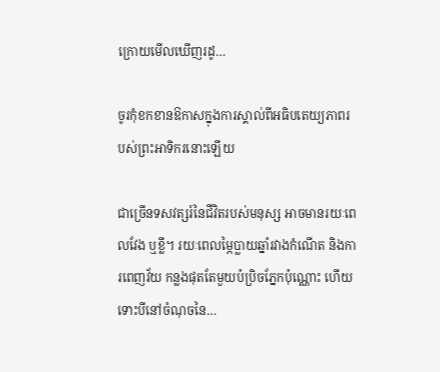ក្រោយមើលឃើញរដូ…

ចូរកុំខកខានឱកាសក្នុងការស្គាល់ពីអធិបតេយ្យភាពរបស់ព្រះអាទិករនោះឡើយ

ជាច្រើនទសវត្សរ៍នៃជីវិតរបស់មនុស្ស អាចមានរយៈពេលវែង ឬខ្លី។ រយៈពេលម្ភៃប្លាយឆ្នាំរវាងកំណើត និងការពេញវ័យ កន្លងផុតតែមួយប៉ប្រិចភ្នែកប៉ុណ្ណោះ ហើយទោះបីនៅចំណុចនៃ…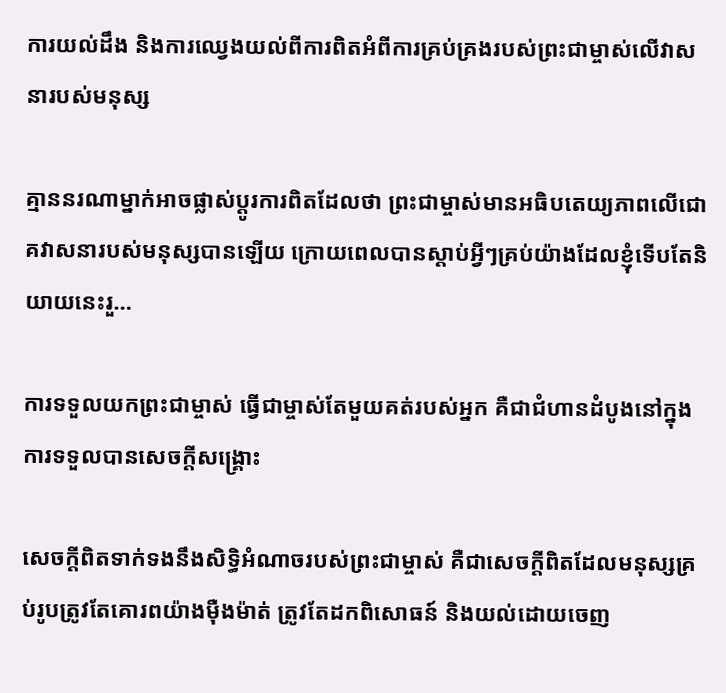ការយល់ដឹង និងការឈ្វេងយល់ពីការពិតអំពីការគ្រប់គ្រងរបស់ព្រះជាម្ចាស់លើវាសនារបស់មនុស្ស

គ្មាននរណាម្នាក់អាចផ្លាស់ប្ដូរការពិតដែលថា ព្រះជាម្ចាស់មានអធិបតេយ្យភាពលើជោគវាសនារបស់មនុស្សបានឡើយ ក្រោយពេលបានស្ដាប់អ្វីៗគ្រប់យ៉ាងដែលខ្ញុំទើបតែនិយាយនេះរួ…

ការទទួលយកព្រះជាម្ចាស់ ធ្វើជាម្ចាស់តែមួយគត់របស់អ្នក គឺជាជំហានដំបូងនៅក្នុងការទទួលបានសេចក្តីសង្រ្គោះ

សេចក្ដីពិតទាក់ទងនឹងសិទ្ធិអំណាចរបស់ព្រះជាម្ចាស់ គឺជាសេចក្តីពិតដែលមនុស្សគ្រប់រូបត្រូវតែគោរពយ៉ាងម៉ឺងម៉ាត់ ត្រូវតែដកពិសោធន៍ និងយល់ដោយចេញ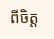ពីចិត្ត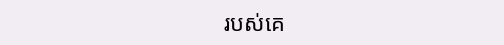របស់គេ